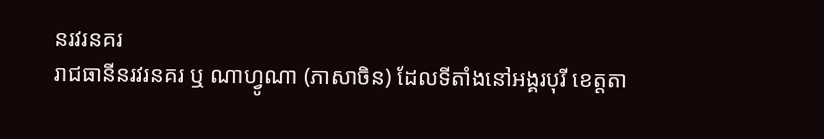នរវរនគរ
រាជធានីនរវរនគរ ឬ ណាហ្វូណា (ភាសាចិន) ដែលទីតាំងនៅអង្គរបុរី ខេត្តតា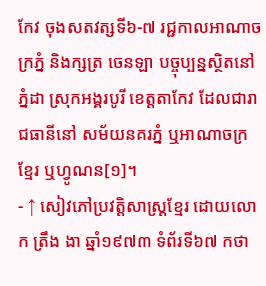កែវ ចុងសតវត្សទី៦-៧ រជ្ជកាលអាណាចក្រភ្នំ និងក្សត្រ ចេនឡា បច្ចុប្បន្នស្ថិតនៅភ្នំដា ស្រុកអង្គរបូរី ខេត្តតាកែវ ដែលជារាជធានីនៅ សម័យនគរភ្នំ ឬអាណាចក្រខ្មែរ ឬហ្វូណន[១]។
- ↑ សៀវភៅប្រវត្តិសាស្រ្តខ្មែរ ដោយលោក ត្រឹង ងា ឆ្នាំ១៩៧៣ ទំព័រទី៦៧ កថា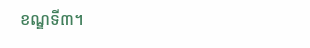ខណ្ឌទី៣។